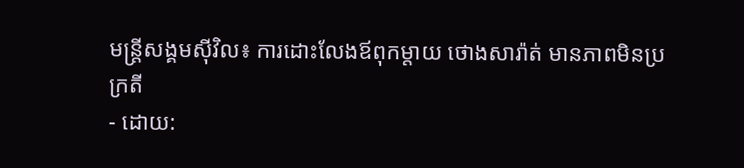មន្ត្រីសង្គមស៊ីវិល៖ ការដោះលែងឪពុកម្តាយ ថោងសារ៉ាត់ មានភាពមិនប្រក្រតី
- ដោយ: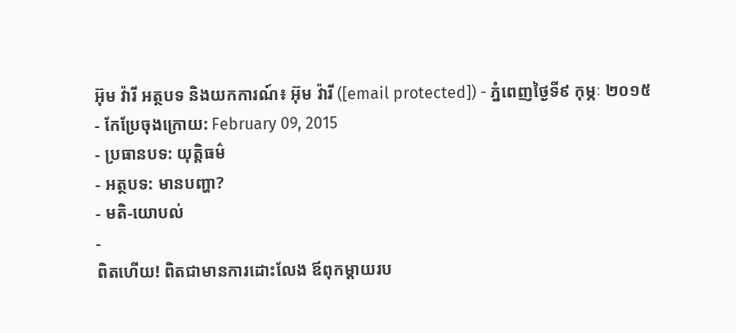អ៊ុម វ៉ារី អត្ថបទ និងយកការណ៍៖ អ៊ុម វ៉ារី ([email protected]) - ភ្នំពេញថ្ងៃទី៩ កុម្ភៈ ២០១៥
- កែប្រែចុងក្រោយ: February 09, 2015
- ប្រធានបទ: យុត្តិធម៌
- អត្ថបទ: មានបញ្ហា?
- មតិ-យោបល់
-
ពិតហើយ! ពិតជាមានការដោះលែង ឪពុកម្តាយរប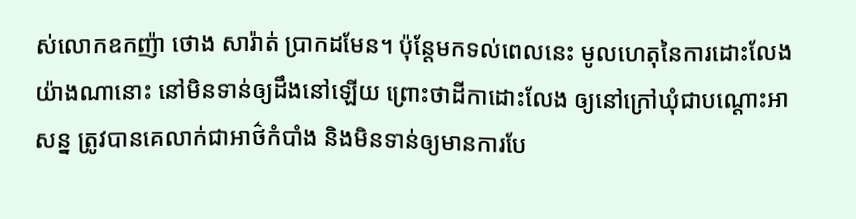ស់លោកឧកញ៉ា ថោង សារ៉ាត់ ប្រាកដមែន។ ប៉ុន្តែមកទល់ពេលនេះ មូលហេតុនៃការដោះលែងយ៉ាងណានោះ នៅមិនទាន់ឲ្យដឹងនៅឡើយ ព្រោះថាដីកាដោះលែង ឲ្យនៅក្រៅឃុំជាបណ្តោះអាសន្ន ត្រូវបានគេលាក់ជាអាថ៌កំបាំង និងមិនទាន់ឲ្យមានការបែ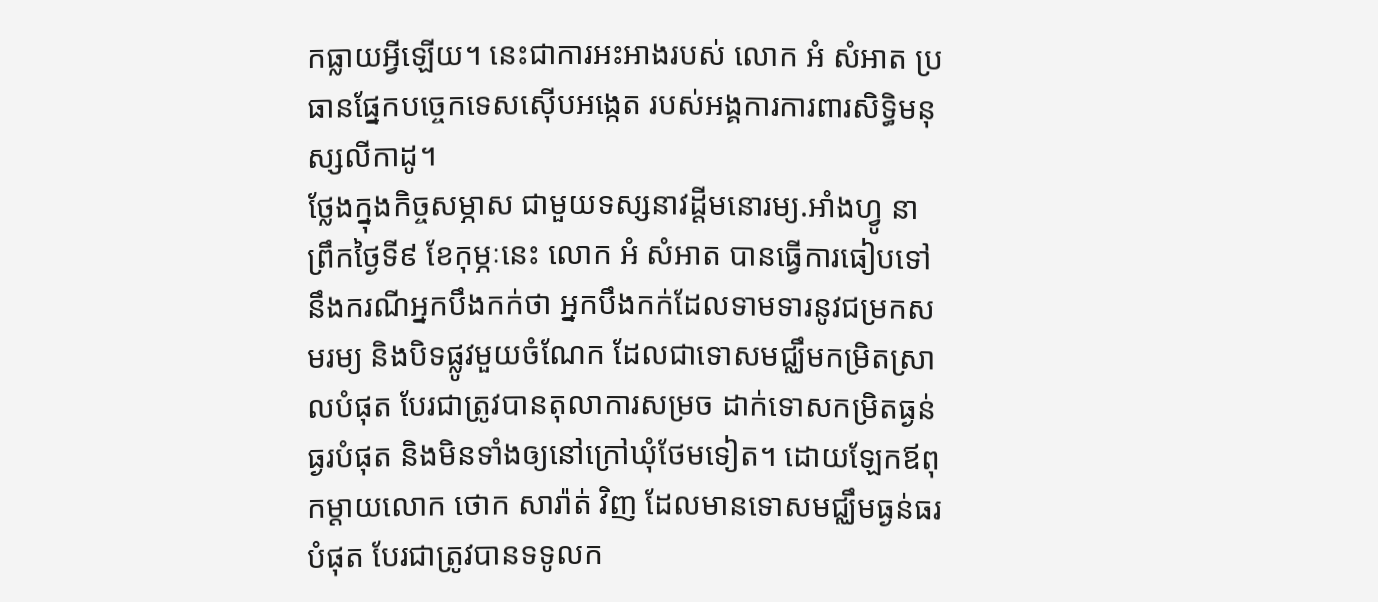កធ្លាយអ្វីឡើយ។ នេះជាការអះអាងរបស់ លោក អំ សំអាត ប្រធានផ្នែកបច្ចេកទេសស៊ើបអង្កេត របស់អង្គការការពារសិទ្ធិមនុស្សលីកាដូ។
ថ្លែងក្នុងកិច្ចសម្ភាស ជាមួយទស្សនាវដ្តីមនោរម្យ.អាំងហ្វូ នាព្រឹកថ្ងៃទី៩ ខែកុម្ភៈនេះ លោក អំ សំអាត បានធ្វើការធៀបទៅនឹងករណីអ្នកបឹងកក់ថា អ្នកបឹងកក់ដែលទាមទារនូវជម្រកសមរម្យ និងបិទផ្លូវមួយចំណែក ដែលជាទោសមជ្ឈឹមកម្រិតស្រាលបំផុត បែរជាត្រូវបានតុលាការសម្រច ដាក់ទោសកម្រិតធ្ងន់ធ្ងរបំផុត និងមិនទាំងឲ្យនៅក្រៅឃុំថែមទៀត។ ដោយឡែកឪពុកម្តាយលោក ថោក សារ៉ាត់ វិញ ដែលមានទោសមជ្ឈឹមធ្ងន់ធរបំផុត បែរជាត្រូវបានទទូលក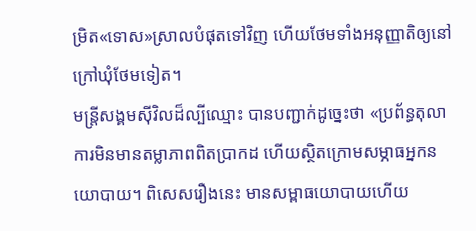ម្រិត«ទោស»ស្រាលបំផុតទៅវិញ ហើយថែមទាំងអនុញ្ញាតិឲ្យនៅក្រៅឃុំថែមទៀត។
មន្រ្តីសង្គមស៊ីវិលដ៏ល្បីឈ្មោះ បានបញ្ជាក់ដូច្នេះថា «ប្រព័ន្ធតុលាការមិនមានតម្លាភាពពិតប្រាកដ ហើយស្ថិតក្រោមសម្ភាធអ្នកនយោបាយ។ ពិសេសរឿងនេះ មានសម្ពាធយោបាយហើយ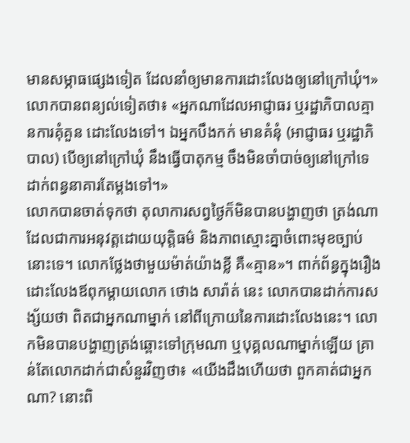មានសម្ភាធផ្សេងទៀត ដែលនាំឲ្យមានការដោះលែងឲ្យនៅក្រៅឃុំ។» លោកបានពន្យល់ទៀតថា៖ «អ្នកណាដែលអាជ្ញាធរ ឬរដ្ឋាភិបាលគ្មានការគុំគួន ដោះលែងទៅ។ ឯអ្នកបឹងកក់ មានគំនុំ (អាជ្ញាធរ ឬរដ្ឋាភិបាល) បើឲ្យនៅក្រៅឃុំ នឹងធ្វើបាតុកម្ម ចឹងមិនចាំបាច់ឲ្យនៅក្រៅទេ ដាក់ពន្ធនាគារតែម្តងទៅ។»
លោកបានចាត់ទុកថា តុលាការសព្វថ្ងៃក៏មិនបានបង្ហាញថា ត្រង់ណាដែលជាការអនុវត្តដោយយុត្តិធម៌ និងភាពស្មោះគ្នាចំពោះមុខច្បាប់នោះទេ។ លោកថ្លែងថាមួយម៉ាត់យ៉ាងខ្លី គឺ«គ្មាន»។ ពាក់ព័ន្ធក្នុងរឿងដោះលែងឪពុកម្តាយលោក ថោង សារ៉ាត់ នេះ លោកបានដាក់ការសង្ស័យថា ពិតជាអ្នកណាម្នាក់ នៅពីក្រោយនៃការដោះលែងនេះ។ លោកមិនបានបង្ហាញត្រង់ឆ្ពោះទៅក្រុមណា ឬបុគ្គលណាម្នាក់ឡើយ គ្រាន់តែលោកដាក់ជាសំនួរវិញថា៖ «យើងដឹងហើយថា ពួកគាត់ជាអ្នកណា? នោះពិ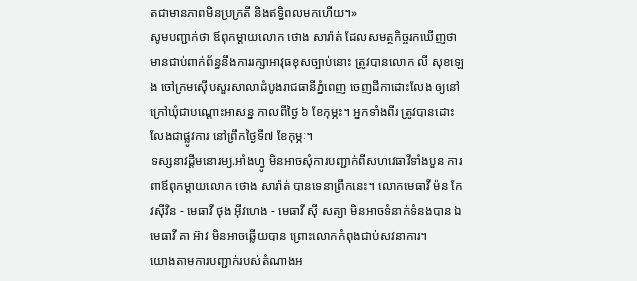តជាមានភាពមិនប្រក្រតី និងឥទ្ធិពលមកហើយ។»
សូមបញ្ជាក់ថា ឪពុកម្តាយលោក ថោង សារ៉ាត់ ដែលសមត្ថកិច្ចរកឃើញថា មានជាប់ពាក់ព័ន្ធនឹងការរក្សាអាវុធខុសច្បាប់នោះ ត្រូវបានលោក លី សុខឡេង ចៅក្រមស៊ើបសួរសាលាដំបូងរាជធានីភ្នំពេញ ចេញដីកាដោះលែង ឲ្យនៅក្រៅឃុំជាបណ្តោះអាសន្ន កាលពីថ្ងៃ ៦ ខែកុម្ភះ។ អ្នកទាំងពីរ ត្រូវបានដោះលែងជាផ្លូវការ នៅព្រឹកថ្ងៃទី៧ ខែកុម្ភៈ។
ទស្សនាវដ្តីមនោរម្យ.អាំងហ្វូ មិនអាចសុំការបញ្ជាក់ពីសហវេធាវីទាំងបួន ការពាឪពុកម្តាយលោក ថោង សារ៉ាត់ បានទេនាព្រឹកនេះ។ លោកមេធាវី ម៉ន កែវស៊ីវិន - មេធាវី ថុង អ៊ីវហេង - មេធាវី ស៊ី សត្យា មិនអាចទំនាក់ទំនងបាន ឯមេធាវី គា អ៊ាវ មិនអាចឆ្លើយបាន ព្រោះលោកកំពុងជាប់សវនាការ។
យោងតាមការបញ្ជាក់របស់តំណាងអ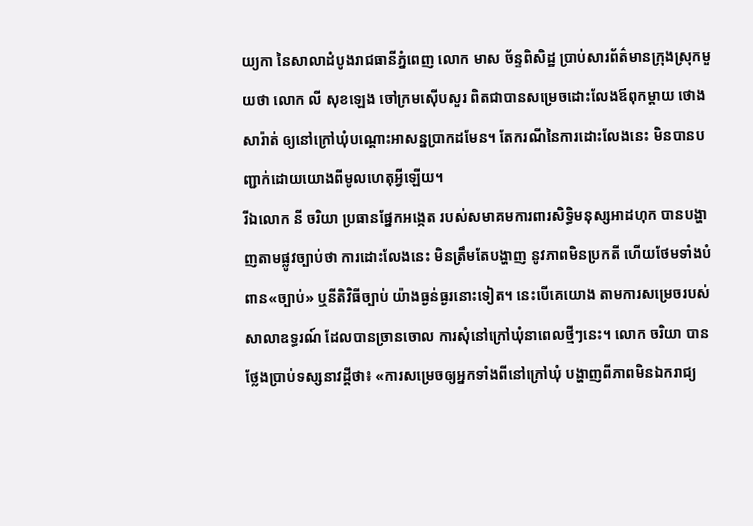យ្យកា នៃសាលាដំបូងរាជធានីភ្នំពេញ លោក មាស ច័ន្ទពិសិដ្ឋ ប្រាប់សារព័ត៌មានក្រុងស្រុកមួយថា លោក លី សុខឡេង ចៅក្រមស៊ើបសួរ ពិតជាបានសម្រេចដោះលែងឪពុកម្ដាយ ថោង សារ៉ាត់ ឲ្យនៅក្រៅឃុំបណ្តោះអាសន្នប្រាកដមែន។ តែករណីនៃការដោះលែងនេះ មិនបានបញ្ជាក់ដោយយោងពីមូលហេតុអ្វីឡើយ។
រីឯលោក នី ចរិយា ប្រធានផ្នែកអង្កេត របស់សមាគមការពារសិទ្ធិមនុស្សអាដហុក បានបង្ហាញតាមផ្លូវច្បាប់ថា ការដោះលែងនេះ មិនត្រឹមតែបង្ហាញ នូវភាពមិនប្រកតី ហើយថែមទាំងបំពាន«ច្បាប់» ឬនីតិវិធីច្បាប់ យ៉ាងធ្ងន់ធ្ងរនោះទៀត។ នេះបើគេយោង តាមការសម្រេចរបស់ សាលាឧទ្ធរណ៍ ដែលបានច្រានចោល ការសុំនៅក្រៅឃុំនាពេលថ្មីៗនេះ។ លោក ចរិយា បានថ្លែងប្រាប់ទស្សនាវដ្ដីថា៖ «ការសម្រេចឲ្យអ្នកទាំងពីនៅក្រៅឃុំ បង្ហាញពីភាពមិនឯករាជ្យ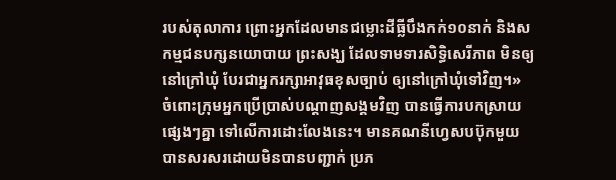របស់តុលាការ ព្រោះអ្នកដែលមានជម្លោះដីធ្លីបឹងកក់១០នាក់ និងសកម្មជនបក្សនយោបាយ ព្រះសង្ឃ ដែលទាមទារសិទ្ធិសេរីភាព មិនឲ្យនៅក្រៅឃុំ បែរជាអ្នករក្សាអាវុធខុសច្បាប់ ឲ្យនៅក្រៅឃុំទៅវិញ។»
ចំពោះក្រុមអ្នកប្រើប្រាស់បណ្តាញសង្គមវិញ បានធ្វើការបកស្រាយផ្សេងៗគ្នា ទៅលើការដោះលែងនេះ។ មានគណនីហ្វេសបប៊ុកមួយ បានសរសរដោយមិនបានបញ្ជាក់ ប្រភ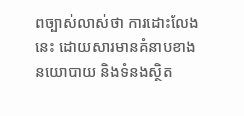ពច្បាស់លាស់ថា ការដោះលែងនេះ ដោយសារមានគំនាបខាងនយោបាយ និងទំនងស្ថិត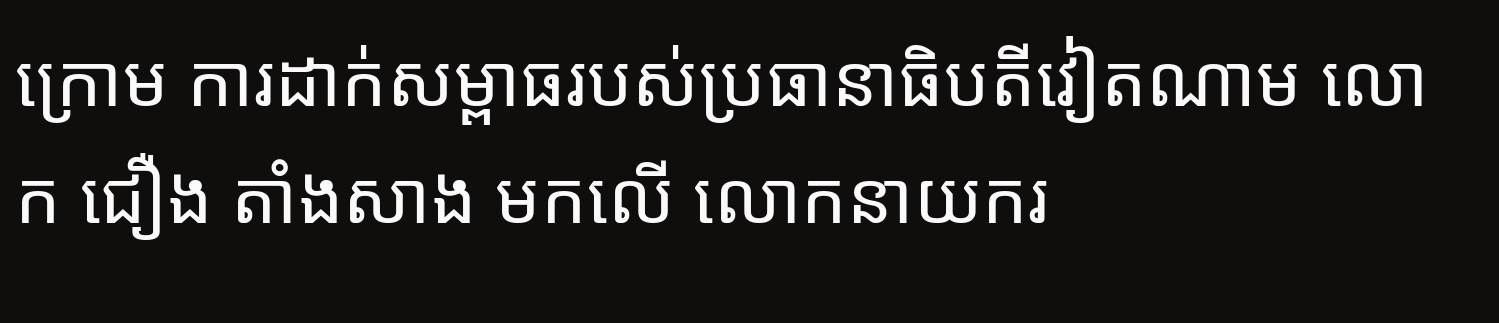ក្រោម ការដាក់សម្ពាធរបស់ប្រធានាធិបតីវៀតណាម លោក ជឿង តាំងសាង មកលើ លោកនាយករ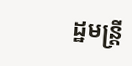ដ្ឋមន្ត្រី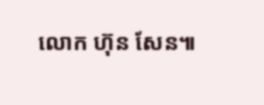លោក ហ៊ុន សែន៕